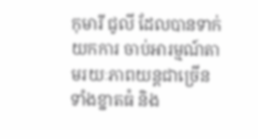កុមារី ជូលី ដែលបានទាក់យកការ ចាប់អារម្មណ៍តាមរយៈភាពយន្តជាច្រើនទាំងខ្នាតធំ និង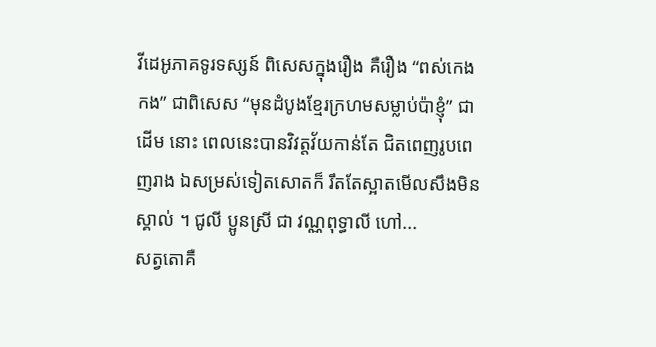វីដេអូភាគទូរទស្សន៍ ពិសេសក្នុងរឿង គឺរឿង “ពស់កេងកង” ជាពិសេស “មុនដំបូងខ្មែរក្រហមសម្លាប់ប៉ាខ្ញុំ” ជាដើម នោះ ពេលនេះបានវិវត្តវ័យកាន់តែ ជិតពេញរូបពេញរាង ឯសម្រស់ទៀតសោតក៏ រឹតតែស្អាតមើលសឹងមិនស្គាល់ ។ ជូលី ប្អូនស្រី ជា វណ្ណពុទ្ធាលី ហៅ...
សត្វតោគឺ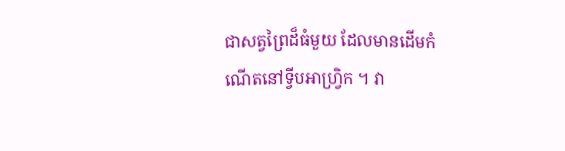ជាសត្វព្រៃដ៏ធំមួយ ដែលមានដើមកំណើតនៅទ្វីបអាហ្វ្រិក ។ វា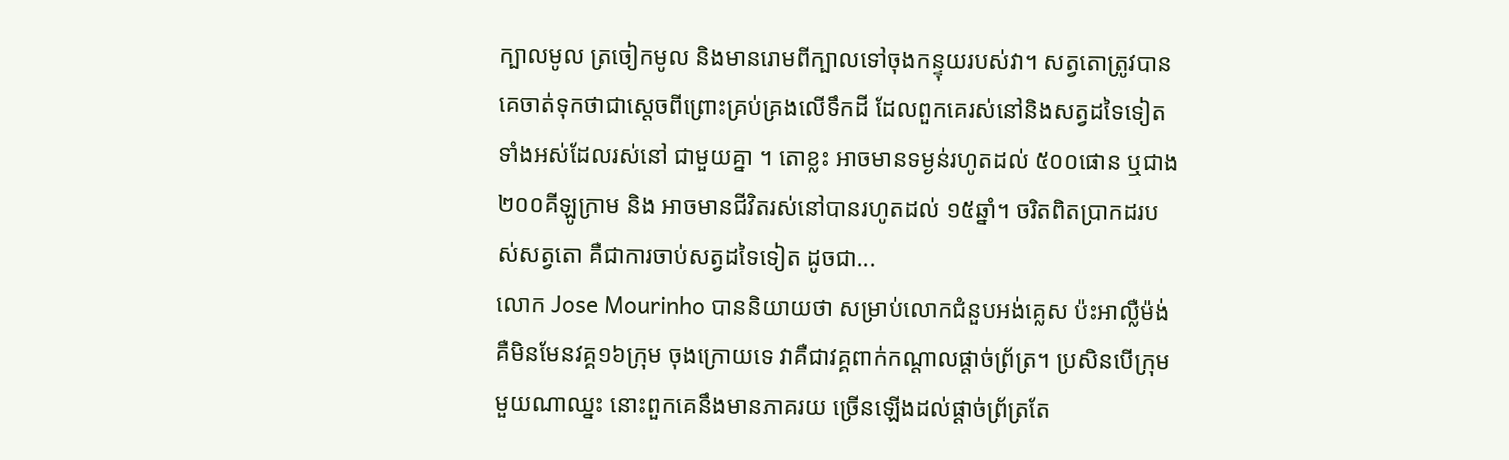ក្បាលមូល ត្រចៀកមូល និងមានរោមពីក្បាលទៅចុងកន្ទុយរបស់វា។ សត្វតោត្រូវបានគេចាត់ទុកថាជាស្តេចពីព្រោះគ្រប់គ្រងលើទឹកដី ដែលពួកគេរស់នៅនិងសត្វដទៃទៀត ទាំងអស់ដែលរស់នៅ ជាមួយគ្នា ។ តោខ្លះ អាចមានទម្ងន់រហូតដល់ ៥០០ផោន ឬជាង ២០០គីឡូក្រាម និង អាចមានជីវិតរស់នៅបានរហូតដល់ ១៥ឆ្នាំ។ ចរិតពិតប្រាកដរបស់សត្វតោ គឺជាការចាប់សត្វដទៃទៀត ដូចជា...
លោក Jose Mourinho បាននិយាយថា សម្រាប់លោកជំនួបអង់គ្លេស ប៉ះអាល្លឺម៉ង់ គឺមិនមែនវគ្គ១៦ក្រុម ចុងក្រោយទេ វាគឺជាវគ្គពាក់កណ្ដាលផ្ដាច់ព្រ័ត្រ។ ប្រសិនបើក្រុមមួយណាឈ្នះ នោះពួកគេនឹងមានភាគរយ ច្រើនឡើងដល់ផ្ដាច់ព្រ័ត្រតែ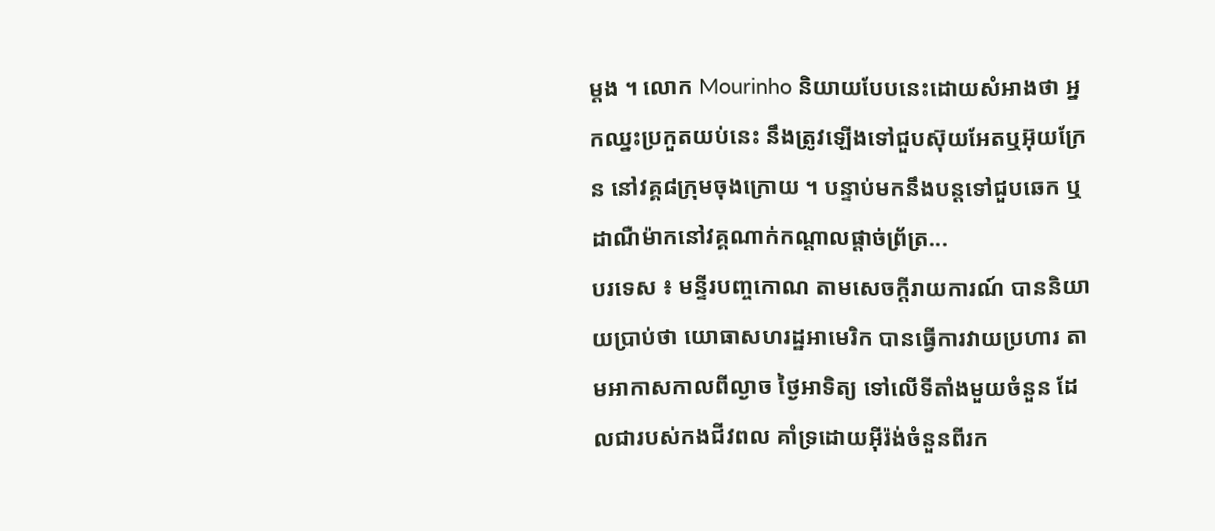ម្ដង ។ លោក Mourinho និយាយបែបនេះដោយសំអាងថា អ្នកឈ្នះប្រកួតយប់នេះ នឹងត្រូវឡើងទៅជួបស៊ុយអែតឬអ៊ុយក្រែន នៅវគ្គ៨ក្រុមចុងក្រោយ ។ បន្ទាប់មកនឹងបន្តទៅជួបឆេក ឬដាណឺម៉ាកនៅវគ្គណាក់កណ្ដាលផ្ដាច់ព្រ័ត្រ...
បរទេស ៖ មន្ទីរបញ្ចកោណ តាមសេចក្តីរាយការណ៍ បាននិយាយប្រាប់ថា យោធាសហរដ្ឋអាមេរិក បានធ្វើការវាយប្រហារ តាមអាកាសកាលពីល្ងាច ថ្ងៃអាទិត្យ ទៅលើទីតាំងមួយចំនួន ដែលជារបស់កងជីវពល គាំទ្រដោយអ៊ីរ៉ង់ចំនួនពីរក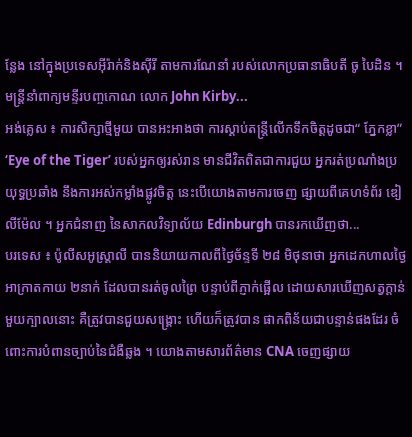ន្លែង នៅក្នុងប្រទេសអ៊ីរ៉ាក់និងស៊ីរី តាមការណែនាំ របស់លោកប្រធានាធិបតី ចូ បៃដិន ។ មន្ត្រីនាំពាក្យមន្ទីរបញ្ចកោណ លោក John Kirby...
អង់គ្លេស ៖ ការសិក្សាថ្មីមួយ បានអះអាងថា ការស្តាប់តន្រ្តីលើកទឹកចិត្តដូចជា“ ភ្នែកខ្លា” ‘Eye of the Tiger’ របស់អ្នកឲ្យរស់រាន មានជីវិតពិតជាការជួយ អ្នករត់ប្រណាំងប្រយុទ្ធប្រឆាំង នឹងការអស់កម្លាំងផ្លូវចិត្ត នេះបើយោងតាមការចេញ ផ្សាយពីគេហទំព័រ ឌៀលីម៉ែល ។ អ្នកជំនាញ នៃសាកលវិទ្យាល័យ Edinburgh បានរកឃើញថា...
បរទេស ៖ ប៉ូលីសអូស្រ្តាលី បាននិយាយកាលពីថ្ងៃច័ន្ទទី ២៨ មិថុនាថា អ្នកដេកហាលថ្ងៃអាក្រាតកាយ ២នាក់ ដែលបានរត់ចូលព្រៃ បន្ទាប់ពីភ្ញាក់ផ្អើល ដោយសារឃើញសត្វក្តាន់មួយក្បាលនោះ គឺត្រូវបានជួយសង្គ្រោះ ហើយក៏ត្រូវបាន ផាកពិន័យជាបន្ទាន់ផងដែរ ចំពោះការបំពានច្បាប់នៃជំងឺឆ្លង ។ យោងតាមសារព័ត៌មាន CNA ចេញផ្សាយ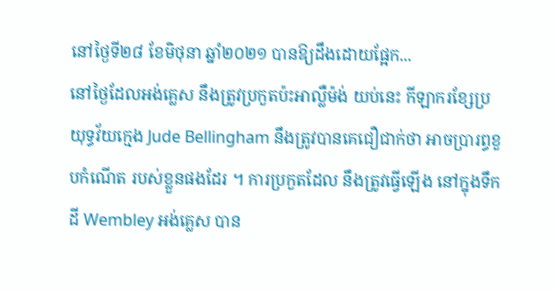នៅថ្ងៃទី២៨ ខែមិថុនា ឆ្នាំ២០២១ បានឱ្យដឹងដោយផ្អែក...
នៅថ្ងៃដែលអង់គ្លេស នឹងត្រូវប្រកួតប៉ះអាល្លឺម៉ង់ យប់នេះ កីឡាករខ្សែប្រយុទ្ធវ័យក្មេង Jude Bellingham នឹងត្រូវបានគេជឿជាក់ថា អាចប្រារព្ធខួបកំណើត របស់ខ្លួនផងដែរ ។ ការប្រកួតដែល នឹងត្រូវធ្វើឡើង នៅក្នុងទឹកដី Wembley អង់គ្លេស បាន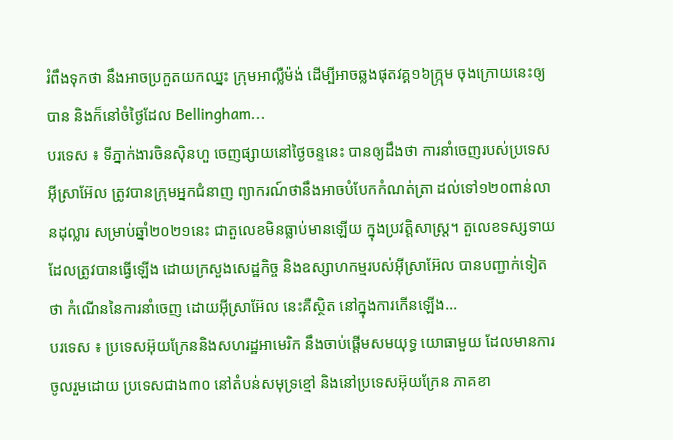រំពឹងទុកថា នឹងអាចប្រកួតយកឈ្នះ ក្រុមអាល្លឺម៉ង់ ដើម្បីអាចឆ្លងផុតវគ្គ១៦ក្ក្រុម ចុងក្រោយនេះឲ្យបាន និងក៏នៅចំថ្ងៃដែល Bellingham...
បរទេស ៖ ទីភ្នាក់ងារចិនស៊ិនហួ ចេញផ្សាយនៅថ្ងៃចន្ទនេះ បានឲ្យដឹងថា ការនាំចេញរបស់ប្រទេស អ៊ីស្រាអ៊ែល ត្រូវបានក្រុមអ្នកជំនាញ ព្យាករណ៍ថានឹងអាចបំបែកកំណត់ត្រា ដល់ទៅ១២០ពាន់លានដុល្លារ សម្រាប់ឆ្នាំ២០២១នេះ ជាតួលេខមិនធ្លាប់មានឡើយ ក្នុងប្រវត្តិសាស្ត្រ។ តួលេខទស្សទាយ ដែលត្រូវបានធ្វើឡើង ដោយក្រសួងសេដ្ឋកិច្ច និងឧស្សាហកម្មរបស់អ៊ីស្រាអ៊ែល បានបញ្ជាក់ទៀតថា កំណើននៃការនាំចេញ ដោយអ៊ីស្រាអ៊ែល នេះគឺស្ថិត នៅក្នុងការកើនឡើង...
បរទេស ៖ ប្រទេសអ៊ុយក្រែននិងសហរដ្ឋអាមេរិក នឹងចាប់ផ្តើមសមយុទ្ធ យោធាមួយ ដែលមានការចូលរួមដោយ ប្រទេសជាង៣០ នៅតំបន់សមុទ្រខ្មៅ និងនៅប្រទេសអ៊ុយក្រែន ភាគខា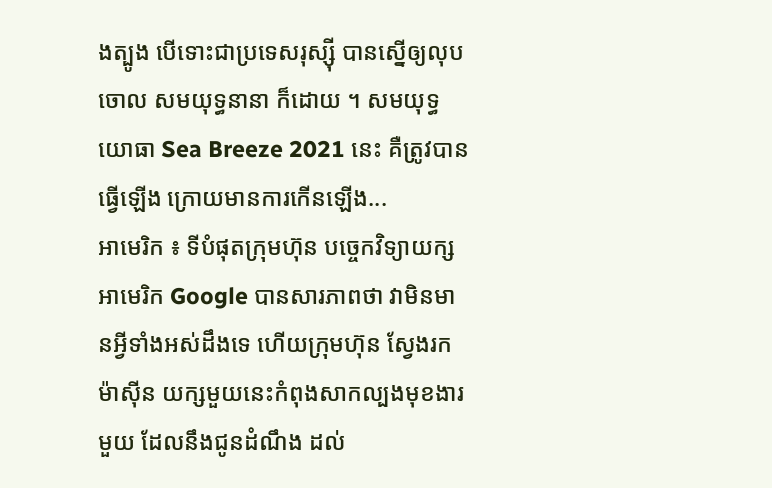ងត្បូង បើទោះជាប្រទេសរុស្ស៊ី បានស្នើឲ្យលុបចោល សមយុទ្ធនានា ក៏ដោយ ។ សមយុទ្ធយោធា Sea Breeze 2021 នេះ គឺត្រូវបានធ្វើឡើង ក្រោយមានការកើនឡើង...
អាមេរិក ៖ ទីបំផុតក្រុមហ៊ុន បច្ចេកវិទ្យាយក្សអាមេរិក Google បានសារភាពថា វាមិនមានអ្វីទាំងអស់ដឹងទេ ហើយក្រុមហ៊ុន ស្វែងរកម៉ាស៊ីន យក្សមួយនេះកំពុងសាកល្បងមុខងារមួយ ដែលនឹងជូនដំណឹង ដល់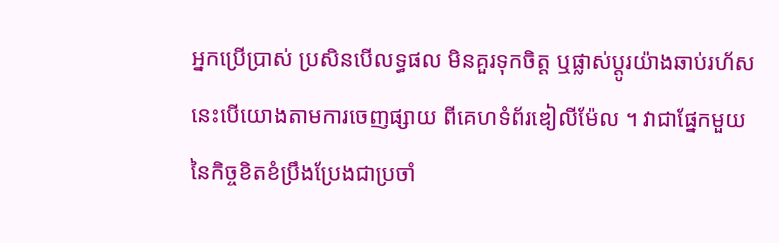អ្នកប្រើប្រាស់ ប្រសិនបើលទ្ធផល មិនគួរទុកចិត្ត ឬផ្លាស់ប្តូរយ៉ាងឆាប់រហ័ស នេះបើយោងតាមការចេញផ្សាយ ពីគេហទំព័រឌៀលីម៉ែល ។ វាជាផ្នែកមួយ នៃកិច្ចខិតខំប្រឹងប្រែងជាប្រចាំ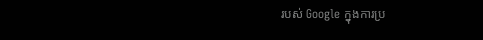របស់ Google ក្នុងការប្រ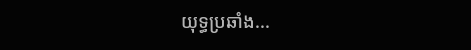យុទ្ធប្រឆាំង...